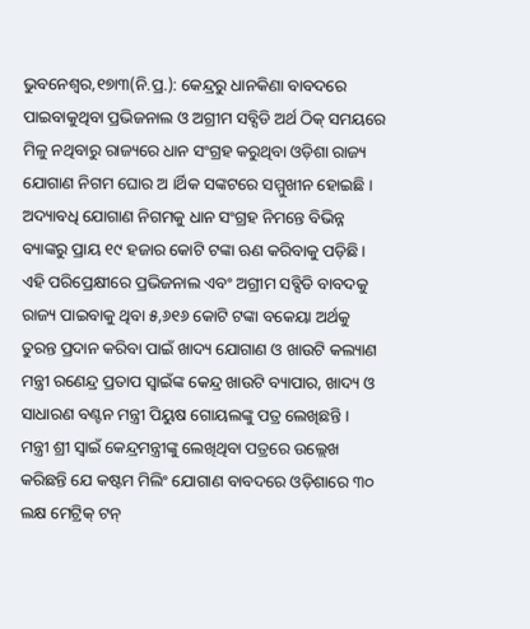ଭୁବନେଶ୍ୱର,୧୭ା୩(ନି.ପ୍ର.): କେନ୍ଦ୍ରରୁ ଧାନକିଣା ବାବଦରେ ପାଇବାକୁଥିବା ପ୍ରଭିଜନାଲ ଓ ଅଗ୍ରୀମ ସବ୍ସିଡି ଅର୍ଥ ଠିକ୍ ସମୟରେ ମିଳୁ ନଥିବାରୁ ରାଜ୍ୟରେ ଧାନ ସଂଗ୍ରହ କରୁଥିବା ଓଡ଼ିଶା ରାଜ୍ୟ ଯୋଗାଣ ନିଗମ ଘୋର ଅ ।ର୍ଥିକ ସଙ୍କଟରେ ସମ୍ମୁଖୀନ ହୋଇଛି । ଅଦ୍ୟାବଧି ଯୋଗାଣ ନିଗମକୁ ଧାନ ସଂଗ୍ରହ ନିମନ୍ତେ ବିଭିନ୍ନ ବ୍ୟାଙ୍କରୁ ପ୍ରାୟ ୧୯ ହଜାର କୋଟି ଟଙ୍କା ଋଣ କରିବାକୁ ପଡ଼ିଛି । ଏହି ପରିପ୍ରେକ୍ଷୀରେ ପ୍ରଭିଜନାଲ ଏବଂ ଅଗ୍ରୀମ ସବ୍ସିଡି ବାବଦକୁ ରାଜ୍ୟ ପାଇବାକୁ ଥିବା ୫,୬୧୬ କୋଟି ଟଙ୍କା ବକେୟା ଅର୍ଥକୁ ତୁରନ୍ତ ପ୍ରଦାନ କରିବା ପାଇଁ ଖାଦ୍ୟ ଯୋଗାଣ ଓ ଖାଉଟି କଲ୍ୟାଣ ମନ୍ତ୍ରୀ ରଣେନ୍ଦ୍ର ପ୍ରତାପ ସ୍ୱାଇଁଙ୍କ କେନ୍ଦ୍ର ଖାଉଟି ବ୍ୟାପାର, ଖାଦ୍ୟ ଓ ସାଧାରଣ ବଣ୍ଟନ ମନ୍ତ୍ରୀ ପିୟୁଷ ଗୋୟଲଙ୍କୁ ପତ୍ର ଲେଖିଛନ୍ତି ।
ମନ୍ତ୍ରୀ ଶ୍ରୀ ସ୍ୱାଇଁ କେନ୍ଦ୍ରମନ୍ତ୍ରୀଙ୍କୁ ଲେଖିଥିବା ପତ୍ରରେ ଉଲ୍ଲେଖ କରିଛନ୍ତି ଯେ କଷ୍ଟମ ମିଲିଂ ଯୋଗାଣ ବାବଦରେ ଓଡ଼ିଶାରେ ୩୦ ଲକ୍ଷ ମେଟ୍ରିକ୍ ଟନ୍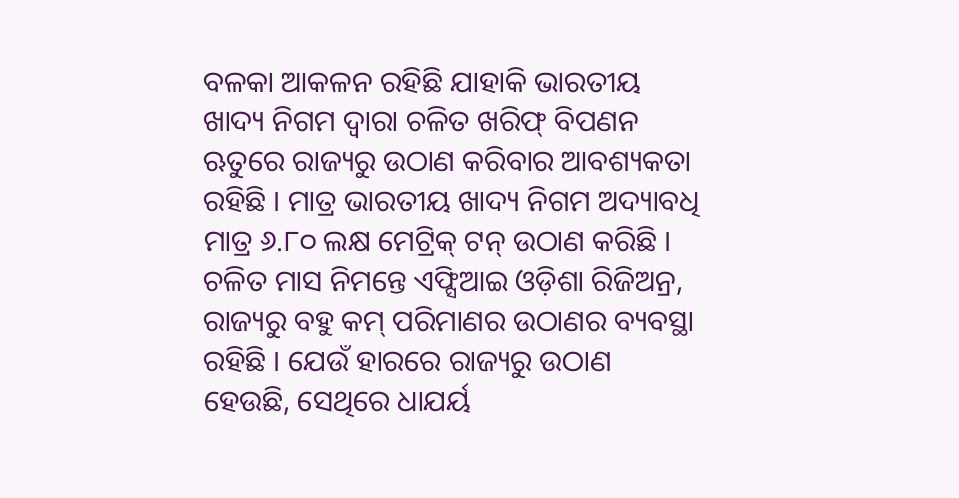ବଳକା ଆକଳନ ରହିଛି ଯାହାକି ଭାରତୀୟ ଖାଦ୍ୟ ନିଗମ ଦ୍ୱାରା ଚଳିତ ଖରିଫ୍ ବିପଣନ ଋତୁରେ ରାଜ୍ୟରୁ ଉଠାଣ କରିବାର ଆବଶ୍ୟକତା ରହିଛି । ମାତ୍ର ଭାରତୀୟ ଖାଦ୍ୟ ନିଗମ ଅଦ୍ୟାବଧି ମାତ୍ର ୬.୮୦ ଲକ୍ଷ ମେଟ୍ରିକ୍ ଟନ୍ ଉଠାଣ କରିଛି । ଚଳିତ ମାସ ନିମନ୍ତେ ଏଫ୍ସିଆଇ ଓଡ଼ିଶା ରିଜିଅନ୍ର, ରାଜ୍ୟରୁ ବହୁ କମ୍ ପରିମାଣର ଉଠାଣର ବ୍ୟବସ୍ଥା ରହିଛି । ଯେଉଁ ହାରରେ ରାଜ୍ୟରୁ ଉଠାଣ ହେଉଛି, ସେଥିରେ ଧାଯର୍ୟ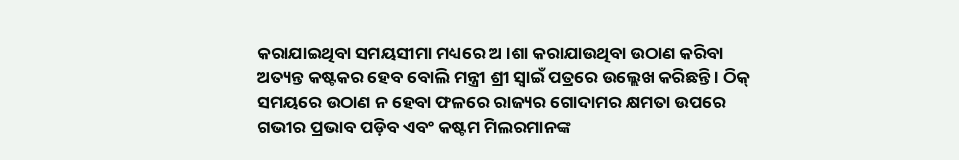କରାଯାଇଥିବା ସମୟସୀମା ମଧ୍ୟରେ ଅ ।ଶା କରାଯାଉଥିବା ଉଠାଣ କରିବା ଅତ୍ୟନ୍ତ କଷ୍ଟକର ହେବ ବୋଲି ମନ୍ତ୍ରୀ ଶ୍ରୀ ସ୍ୱାଇଁ ପତ୍ରରେ ଉଲ୍ଲେଖ କରିଛନ୍ତି । ଠିକ୍ ସମୟରେ ଉଠାଣ ନ ହେବା ଫଳରେ ରାଜ୍ୟର ଗୋଦାମର କ୍ଷମତା ଉପରେ ଗଭୀର ପ୍ରଭାବ ପଡ଼ିବ ଏବଂ କଷ୍ଟମ ମିଲରମାନଙ୍କ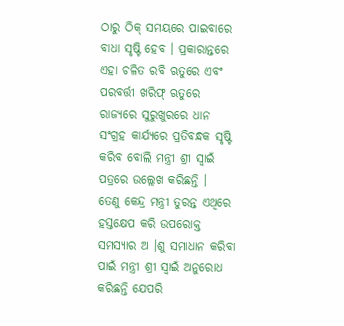ଠାରୁ ଠିକ୍ ସମୟରେ ପାଇବାରେ ବାଧା ସୃଷ୍ଟି ହେବ । ପ୍ରକାରାନ୍ତରେ ଏହା ଚଳିତ ରବି ଋତୁରେ ଏବଂ ପରବର୍ତ୍ତୀ ଖରିଫ୍ ଋତୁରେ ରାଜ୍ୟରେ ସୁରୁଖୁରରେ ଧାନ ସଂଗ୍ରହ କାର୍ଯ୍ୟରେ ପ୍ରତିବନ୍ଧକ ସୃଷ୍ଟି କରିବ ବୋଲି ମନ୍ତ୍ରୀ ଶ୍ରୀ ସ୍ୱାଇଁ ପତ୍ରରେ ଉଲ୍ଲେଖ କରିଛନ୍ତି ।
ତେଣୁ କେନ୍ଦ୍ର ମନ୍ତ୍ରୀ ତୁରନ୍ତ ଏଥିରେ ହସ୍ତକ୍ଷେପ କରି ଉପରୋକ୍ତ ସମସ୍ୟାର ଅ ।ଶୁ ସମାଧାନ କରିବା ପାଇଁ ମନ୍ତ୍ରୀ ଶ୍ରୀ ସ୍ୱାଇଁ ଅନୁରୋଧ କରିଛନ୍ତି ଯେପରି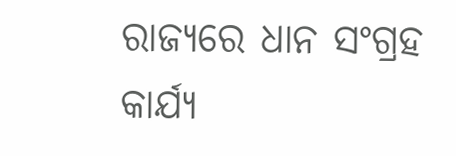ରାଜ୍ୟରେ ଧାନ ସଂଗ୍ରହ କାର୍ଯ୍ୟ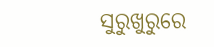ସୁରୁଖୁରୁରେ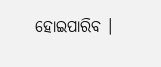ହୋଇପାରିବ ।